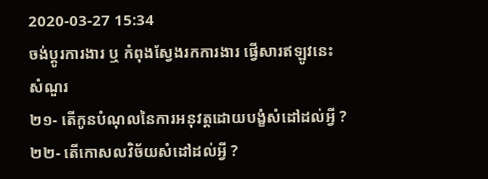2020-03-27 15:34
ចង់ប្តូរការងារ ឬ កំពុងស្វែងរកការងារ ផ្វើសារឥឡូវនេះ
សំណួរ
២១- តើកូនបំណុលនៃការអនុវត្តដោយបង្ខំសំដៅដល់អ្វី ?
២២- តើកោសលវិច័យសំដៅដល់អ្វី ?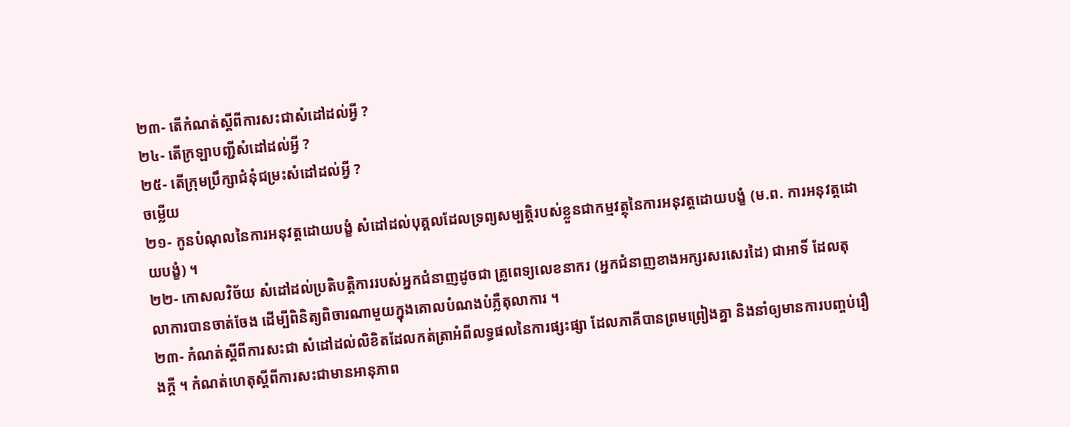២៣- តើកំណត់ស្តីពីការសះជាសំដៅដល់អ្វី ?
២៤- តើក្រឡាបញ្ជីសំដៅដល់អ្វី ?
២៥- តើក្រុមប្រឹក្សាជំនុំជម្រះសំដៅដល់អ្វី ?
ចម្លើយ
២១- កូនបំណុលនៃការអនុវត្តដោយបង្ខំ សំដៅដល់បុគ្គលដែលទ្រព្យសម្បត្តិរបស់ខ្លួនជាកម្មវត្ថុនៃការអនុវត្តដោយបង្ខំ (ម.ព. ការអនុវត្តដោយបង្ខំ) ។
២២- កោសលវិច័យ សំដៅដល់ប្រតិបត្តិការរបស់អ្នកជំនាញដូចជា គ្រូពេទ្យលេខនាករ (អ្នកជំនាញខាងអក្សរសរសេរដៃ) ជាអាទិ៍ ដែលតុលាការបានចាត់ចែង ដើម្បីពិនិត្យពិចារណាមួយក្នុងគោលបំណងបំភ្លឺតុលាការ ។
២៣- កំណត់ស្តីពីការសះជា សំដៅដល់លិខិតដែលកត់ត្រាអំពីលទ្ធផលនៃការផ្សះផ្សា ដែលភាគីបានព្រមព្រៀងគ្នា និងនាំឲ្យមានការបញ្ចប់រឿងក្តី ។ កំណត់ហេតុស្តីពីការសះជាមានអានុភាព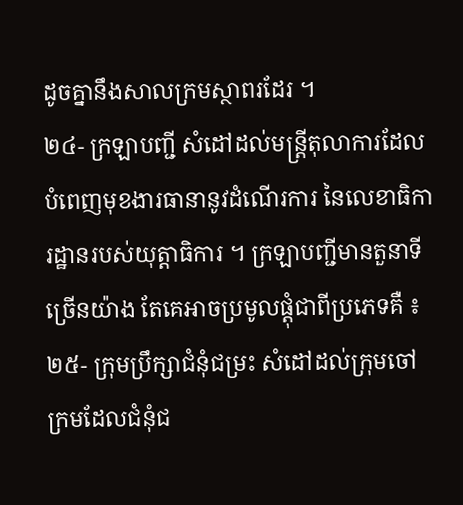ដូចគ្នានឹងសាលក្រមស្ថាពរដែរ ។
២៤- ក្រឡាបញ្ជី សំដៅដល់មន្ត្រីតុលាការដែលបំពេញមុខងារធានានូវដំណើរការ នៃលេខាធិការដ្ឋានរបស់យុត្តាធិការ ។ ក្រឡាបញ្ជីមានតួនាទីច្រើនយ៉ាង តែគេអាចប្រមូលផ្តុំជាពីប្រភេទគឺ ៖
២៥- ក្រុមប្រឹក្សាជំនុំជម្រះ សំដៅដល់ក្រុមចៅក្រមដែលជំនុំជ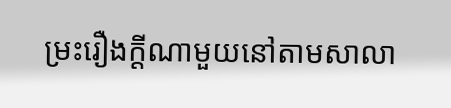ម្រះរឿងក្តីណាមួយនៅតាមសាលា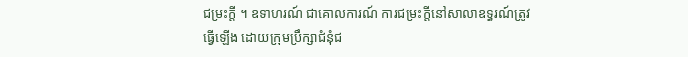ជម្រះក្តី ។ ឧទាហរណ៍ ជាគោលការណ៍ ការជម្រះក្តីនៅសាលាឧទ្ធរណ៍ត្រូវធ្វើឡើង ដោយក្រុមប្រឹក្សាជំនុំជ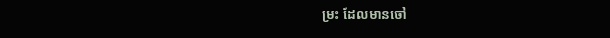ម្រះ ដែលមានចៅ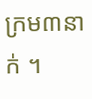ក្រម៣នាក់ ។